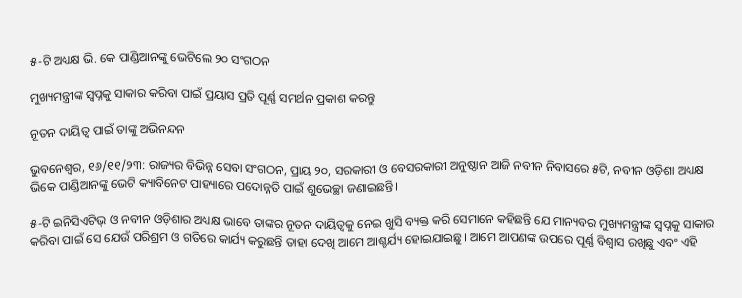୫-ଟି ଅଧ୍ୟକ୍ଷ ଭି. କେ ପାଣ୍ଡିଆନଙ୍କୁ ଭେଟିଲେ ୨୦ ସଂଗଠନ

ମୁଖ୍ୟମନ୍ତ୍ରୀଙ୍କ ସ୍ୱପ୍ନକୁ ସାକାର କରିବା ପାଇଁ ପ୍ରୟାସ ପ୍ରତି ପୂର୍ଣ୍ଣ ସମର୍ଥନ ପ୍ରକାଶ କରନ୍ତୁ

ନୂତନ ଦାୟିତ୍ୱ ପାଇଁ ତାଙ୍କୁ ଅଭିନନ୍ଦନ

ଭୁବନେଶ୍ଵର, ୧୬/୧୧/୨୩: ରାଜ୍ୟର ବିଭିନ୍ନ ସେବା ସଂଗଠନ, ପ୍ରାୟ ୨୦, ସରକାରୀ ଓ ବେସରକାରୀ ଅନୁଷ୍ଠାନ ଆଜି ନବୀନ ନିବାସରେ ୫ଟି, ନବୀନ ଓଡ଼ିଶା ଅଧ୍ୟକ୍ଷ ଭିକେ ପାଣ୍ଡିଆନଙ୍କୁ ଭେଟି କ୍ୟାବିନେଟ ପାହ୍ୟାରେ ପଦୋନ୍ନତି ପାଇଁ ଶୁଭେଚ୍ଛା ଜଣାଇଛନ୍ତି।

୫-ଟି ଇନିସିଏଟିଭ୍ ଓ ନବୀନ ଓଡ଼ିଶାର ଅଧ୍ୟକ୍ଷ ଭାବେ ତାଙ୍କର ନୂତନ ଦାୟିତ୍ବକୁ ନେଇ ଖୁସି ବ୍ୟକ୍ତ କରି ସେମାନେ କହିଛନ୍ତି ଯେ ମାନ୍ୟବର ମୁଖ୍ୟମନ୍ତ୍ରୀଙ୍କ ସ୍ୱପ୍ନକୁ ସାକାର କରିବା ପାଇଁ ସେ ଯେଉଁ ପରିଶ୍ରମ ଓ ଗତିରେ କାର୍ଯ୍ୟ କରୁଛନ୍ତି ତାହା ଦେଖି ଆମେ ଆଶ୍ଚର୍ଯ୍ୟ ହୋଇଯାଇଛୁ। ଆମେ ଆପଣଙ୍କ ଉପରେ ପୂର୍ଣ୍ଣ ବିଶ୍ୱାସ ରଖିଛୁ ଏବଂ ଏହି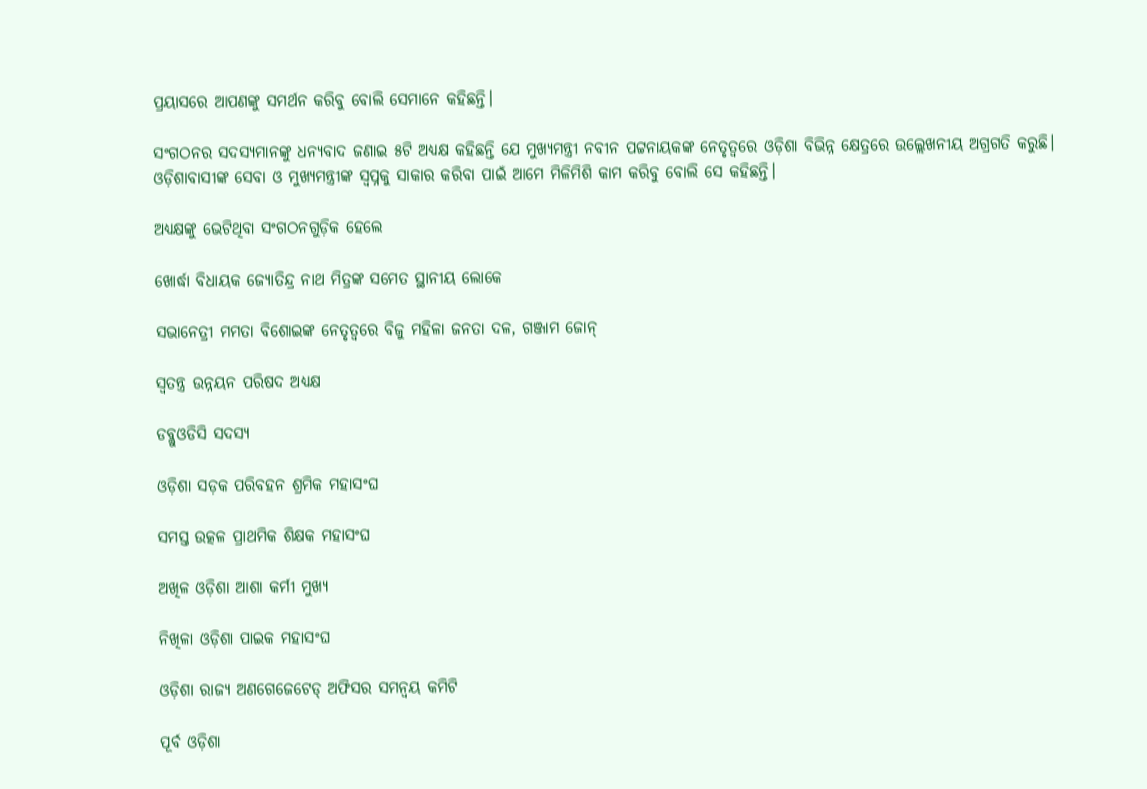ପ୍ରୟାସରେ ଆପଣଙ୍କୁ ସମର୍ଥନ କରିବୁ ବୋଲି ସେମାନେ କହିଛନ୍ତି।

ସଂଗଠନର ସଦସ୍ୟମାନଙ୍କୁ ଧନ୍ୟବାଦ ଜଣାଇ ୫ଟି ଅଧ୍ୟକ୍ଷ କହିଛନ୍ତି ଯେ ମୁଖ୍ୟମନ୍ତ୍ରୀ ନବୀନ ପଟ୍ଟନାୟକଙ୍କ ନେତୃତ୍ୱରେ ଓଡ଼ିଶା ବିଭିନ୍ନ କ୍ଷେତ୍ରରେ ଉଲ୍ଲେଖନୀୟ ଅଗ୍ରଗତି କରୁଛି। ଓଡ଼ିଶାବାସୀଙ୍କ ସେବା ଓ ମୁଖ୍ୟମନ୍ତ୍ରୀଙ୍କ ସ୍ୱପ୍ନକୁ ସାକାର କରିବା ପାଇଁ ଆମେ ମିଳିମିଶି କାମ କରିବୁ ବୋଲି ସେ କହିଛନ୍ତି।

ଅଧ୍ୟକ୍ଷଙ୍କୁ ଭେଟିଥିବା ସଂଗଠନଗୁଡ଼ିକ ହେଲେ

ଖୋର୍ଦ୍ଧା ବିଧାୟକ ଜ୍ୟୋତିନ୍ଦ୍ର ନାଥ ମିତ୍ରଙ୍କ ସମେତ ସ୍ଥାନୀୟ ଲୋକେ

ସଭାନେତ୍ରୀ ମମତା ବିଶୋଇଙ୍କ ନେତୃତ୍ବରେ ବିଜୁ ମହିଳା ଜନତା ଦଳ, ଗଞ୍ଜାମ ଜୋନ୍

ସ୍ବତନ୍ତ୍ର ଉନ୍ନୟନ ପରିଷଦ ଅଧ୍ୟକ୍ଷ

ଡବ୍ଲୁଓଡିସି ସଦସ୍ୟ

ଓଡ଼ିଶା ସଡ଼କ ପରିବହନ ଶ୍ରମିକ ମହାସଂଘ

ସମସ୍ତ ଉତ୍କଳ ପ୍ରାଥମିକ ଶିକ୍ଷକ ମହାସଂଘ

ଅଖିଳ ଓଡ଼ିଶା ଆଶା କର୍ମୀ ମୁଖ୍ୟ

ନିଖିଳା ଓଡ଼ିଶା ପାଇକ ମହାସଂଘ

ଓଡ଼ିଶା ରାଜ୍ୟ ଅଣଗେଜେଟେଡ୍ ଅଫିସର ସମନ୍ୱୟ କମିଟି

ପୂର୍ବ ଓଡ଼ିଶା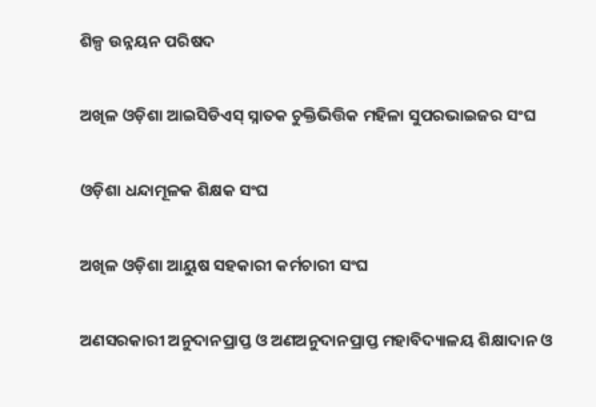ଶିଳ୍ପ ଉନ୍ନୟନ ପରିଷଦ

ଅଖିଳ ଓଡ଼ିଶା ଆଇସିଡିଏସ୍ ସ୍ନାତକ ଚୁକ୍ତିଭିତ୍ତିକ ମହିଳା ସୁପରଭାଇଜର ସଂଘ

ଓଡ଼ିଶା ଧନ୍ଦାମୂଳକ ଶିକ୍ଷକ ସଂଘ

ଅଖିଳ ଓଡ଼ିଶା ଆୟୁଷ ସହକାରୀ କର୍ମଚାରୀ ସଂଘ

ଅଣସରକାରୀ ଅନୁଦାନପ୍ରାପ୍ତ ଓ ଅଣଅନୁଦାନପ୍ରାପ୍ତ ମହାବିଦ୍ୟାଳୟ ଶିକ୍ଷାଦାନ ଓ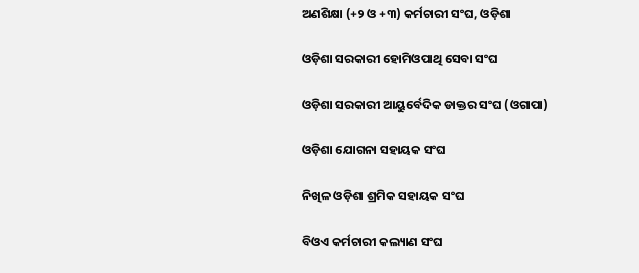ଅଣଶିକ୍ଷା (+୨ ଓ +୩) କର୍ମଚାରୀ ସଂଘ, ଓଡ଼ିଶା

ଓଡ଼ିଶା ସରକାରୀ ହୋମିଓପାଥି ସେବା ସଂଘ

ଓଡ଼ିଶା ସରକାରୀ ଆୟୁର୍ବେଦିକ ଡାକ୍ତର ସଂଘ (ଓଗାପା)

ଓଡ଼ିଶା ଯୋଗନା ସହାୟକ ସଂଘ

ନିଖିଳ ଓଡ଼ିଶା ଶ୍ରମିକ ସହାୟକ ସଂଘ

ବିଓଏ କର୍ମଚାରୀ କଲ୍ୟାଣ ସଂଘ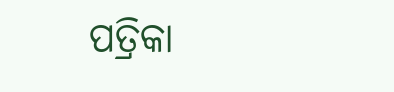ପତ୍ରିକା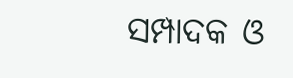ସମ୍ପାଦକ ଓ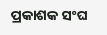ପ୍ରକାଶକ ସଂଘ